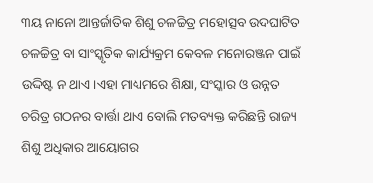୩ୟ ନାନୋ ଆନ୍ତର୍ଜାତିକ ଶିଶୁ ଚଳଚ୍ଚିତ୍ର ମହୋତ୍ସବ ଉଦଘାଟିତ
ଚଳଚ୍ଚିତ୍ର ବା ସାଂସ୍କୃତିକ କାର୍ଯ୍ୟକ୍ରମ କେବଳ ମନୋରଞ୍ଜନ ପାଇଁ ଉଦ୍ଦିଷ୍ଟ ନ ଥାଏ।ଏହା ମାଧ୍ୟମରେ ଶିକ୍ଷା, ସଂସ୍କାର ଓ ଉନ୍ନତ ଚରିତ୍ର ଗଠନର ବାର୍ତ୍ତା ଥାଏ ବୋଲି ମତବ୍ୟକ୍ତ କରିଛନ୍ତି ରାଜ୍ୟ ଶିଶୁ ଅଧିକାର ଆୟୋଗର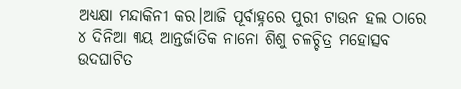ଅଧ୍ୟକ୍ଷା ମନ୍ଦାକିନୀ କର।ଆଜି ପୂର୍ବାହ୍ନରେ ପୁରୀ ଟାଉନ ହଲ ଠାରେ ୪ ଦିନିଆ ୩ୟ ଆନ୍ତର୍ଜାତିକ ନାନୋ ଶିଶୁ ଚଳଚ୍ଚିତ୍ର ମହୋତ୍ସବ ଉଦଘାଟିତ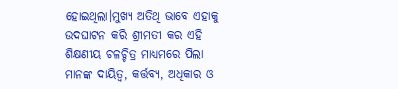ହୋଇଥିଲା।ମୁଖ୍ୟ ଅତିଥି ଭାବେ ଏହାକୁ ଉଦଘାଟନ କରି ଶ୍ରୀମତୀ କର ଏହି ଶିକ୍ଷଣୀୟ ଚଳଚ୍ଚିତ୍ର ମାଧ୍ୟମରେ ପିଲା ମାନଙ୍କ ଦାୟିତ୍ୱ, କର୍ତ୍ତବ୍ୟ, ଅଧିକାର ଓ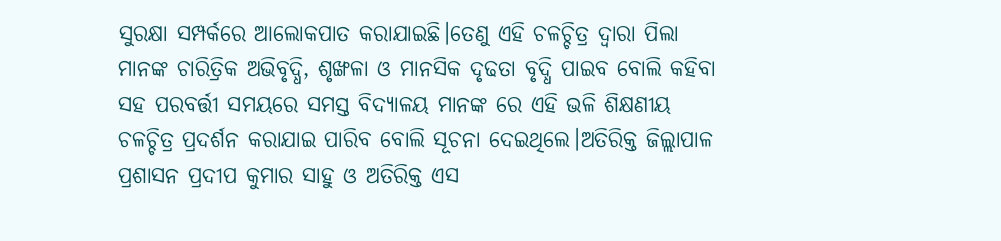ସୁରକ୍ଷା ସମ୍ପର୍କରେ ଆଲୋକପାତ କରାଯାଇଛି।ତେଣୁ ଏହି ଚଳଚ୍ଚିତ୍ର ଦ୍ଵାରା ପିଲା ମାନଙ୍କ ଚାରିତ୍ରିକ ଅଭିବୃଦ୍ଧି, ଶୃଙ୍ଖଳା ଓ ମାନସିକ ଦୃଢତା ବୃଦ୍ଧି ପାଇବ ବୋଲି କହିବା ସହ ପରବର୍ତ୍ତୀ ସମୟରେ ସମସ୍ତ ବିଦ୍ୟାଳୟ ମାନଙ୍କ ରେ ଏହି ଭଳି ଶିକ୍ଷଣୀୟ ଚଳଚ୍ଚିତ୍ର ପ୍ରଦର୍ଶନ କରାଯାଇ ପାରିବ ବୋଲି ସୂଚନା ଦେଇଥିଲେ।ଅତିରିକ୍ତ ଜିଲ୍ଲାପାଳ ପ୍ରଶାସନ ପ୍ରଦୀପ କୁମାର ସାହୁ ଓ ଅତିରିକ୍ତ ଏସ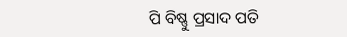ପି ବିଷ୍ଣୁ ପ୍ରସାଦ ପତି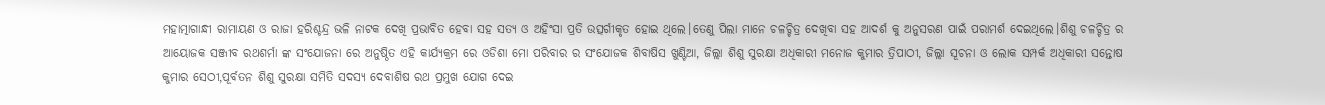ମହାତ୍ମାଗାନ୍ଧୀ ରାମାୟଣ ଓ ରାଜା ହରିଶ୍ଚନ୍ଦ୍ର ଭଳି ନାଟକ ଦେଖି ପ୍ରଭାବିତ ହେବା ସହ ସତ୍ୟ ଓ ଅହିଂସା ପ୍ରତି ଉତ୍ସର୍ଗୀକୃତ ହୋଇ ଥିଲେ।ତେଣୁ ପିଲା ମାନେ ଚଳଚ୍ଚିତ୍ର ଦେଖିବା ସହ ଆଦର୍ଶ କୁ ଅନୁସରଣ ପାଇଁ ପରାମର୍ଶ ଦେଇଥିଲେ।ଶିଶୁ ଚଳଚ୍ଚିତ୍ର ର ଆୟୋଜକ ସଞ୍ଜୀବ ରଥଶର୍ମା ଙ୍କ ସଂଯୋଜନା ରେ ଅନୁଷ୍ଠିତ ଏହି କାର୍ଯ୍ୟକ୍ରମ ରେ ଓଡିଶା ମୋ ପରିବାର ର ସଂଯୋଜକ ଶିବାଷିସ ଖୁଣ୍ଟିଆ, ଜିଲ୍ଲା ଶିଶୁ ସୁରକ୍ଷା ଅଧିକାରୀ ମନୋଜ କୁମାର ତ୍ରିପାଠୀ, ଜିଲ୍ଲା ସୂଚନା ଓ ଲୋକ ସମ୍ପର୍କ ଅଧିକାରୀ ସନ୍ତୋଷ କୁମାର ସେଠୀ,ପୂର୍ବତନ ଶିଶୁ ସୁରକ୍ଷା ସମିତି ସଦସ୍ୟ ଦେବାଶିଷ ରଥ ପ୍ରମୁଖ ଯୋଗ ଦେଇ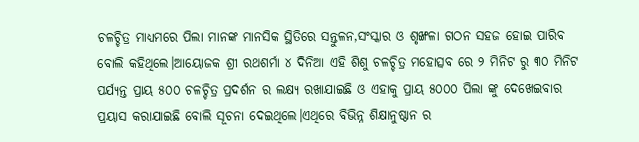ଚଳଚ୍ଚିତ୍ର ମାଧ୍ୟମରେ ପିଲା ମାନଙ୍କ ମାନସିକ ସ୍ଥିତିରେ ସନ୍ତୁଳନ,ସଂସ୍କାର ଓ ଶୃଙ୍ଖଳା ଗଠନ ସହଜ ହୋଇ ପାରିବ ବୋଲି କହିଥିଲେ।ଆୟୋଜକ ଶ୍ରୀ ରଥଶର୍ମା ୪ ଦିନିଆ ଏହି ଶିଶୁ ଚଳଚ୍ଚିତ୍ର ମହୋତ୍ସବ ରେ ୨ ମିନିଟ ରୁ ୩୦ ମିନିଟ ପର୍ଯ୍ୟନ୍ତ ପ୍ରାୟ ୫୦୦ ଚଳଚ୍ଚିତ୍ର ପ୍ରଦର୍ଶନ ର ଲକ୍ଷ୍ୟ ରଖାଯାଇଛି ଓ ଏହାକୁ ପ୍ରାୟ ୫୦୦୦ ପିଲା ଙ୍କୁ ଦେଖେଇବାର ପ୍ରୟାସ କରାଯାଇଛି ବୋଲି ସୂଚନା ଦେଇଥିଲେ।ଏଥିରେ ବିଭିନ୍ନ ଶିକ୍ଷାନୁଷ୍ଠାନ ର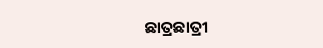ଛାତ୍ରଛାତ୍ରୀ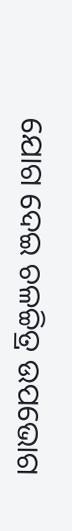ଯୋଗ ଦେଇ ଚଳଚ୍ଚିତ୍ର ଉପଭୋଗ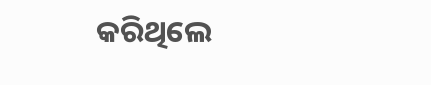କରିଥିଲେ